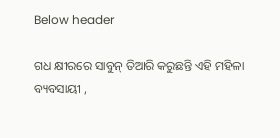Below header

ଗଧ କ୍ଷୀରରେ ସାବୁନ୍ ତିଆରି କରୁଛନ୍ତି ଏହି ମହିଳା ବ୍ୟବସାୟୀ ,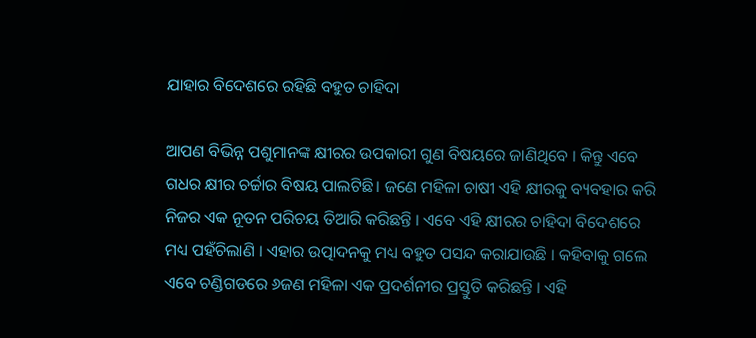ଯାହାର ବିଦେଶରେ ରହିଛି ବହୁତ ଚାହିଦା

ଆପଣ ବିଭିନ୍ନ ପଶୁମାନଙ୍କ କ୍ଷୀରର ଉପକାରୀ ଗୁଣ ବିଷୟରେ ଜାଣିଥିବେ । କିନ୍ତୁ ଏବେ ଗଧର କ୍ଷୀର ଚର୍ଚ୍ଚାର ବିଷୟ ପାଲଟିଛି। ଜଣେ ମହିଳା ଚାଷୀ ଏହି କ୍ଷୀରକୁ ବ୍ୟବହାର କରି ନିଜର ଏକ ନୂତନ ପରିଚୟ ତିଆରି କରିଛନ୍ତି । ଏବେ ଏହି କ୍ଷୀରର ଚାହିଦା ବିଦେଶରେ ମଧ୍ୟ ପହଁଚିଲାଣି । ଏହାର ଉତ୍ପାଦନକୁ ମଧ୍ୟ ବହୁତ ପସନ୍ଦ କରାଯାଉଛି । କହିବାକୁ ଗଲେ ଏବେ ଚଣ୍ଡିଗଡରେ ୬ଜଣ ମହିଳା ଏକ ପ୍ରଦର୍ଶନୀର ପ୍ରସ୍ତୁତି କରିଛନ୍ତି । ଏହି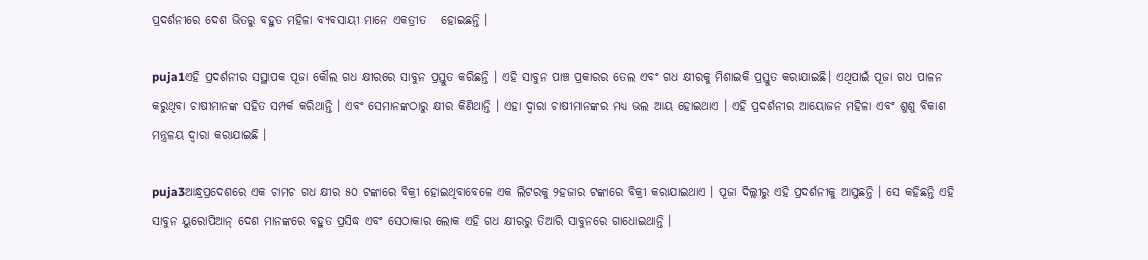ପ୍ରଦର୍ଶନୀରେ ଦେଶ ଭିତରୁ ବହୁତ ମହିଳା ବ୍ଯବସାୟୀ ମାନେ ଏକତ୍ରୀତ   ହୋଇଛନ୍ତି ।

puja1ଏହି ପ୍ରଦର୍ଶନୀର ସସ୍ଥାପକ ପୂଜା କୌଲ ଗଧ କ୍ଷୀରରେ ସାବୁନ ପ୍ରସ୍ତୁତ କରିଛନ୍ତି । ଏହି ସାବୁନ ପାଞ୍ଚ ପ୍ରକାରର ତେଲ ଏବଂ ଗଧ କ୍ଷୀରକୁ ମିଶାଇକି ପ୍ରସ୍ତୁତ କରାଯାଇଛି। ଏଥିପାଇଁ ପୂଜା ଗଧ ପାଳନ କରୁଥିବା ଚାଷୀମାନଙ୍କ ସହିତ ସମ୍ପର୍କ କରିଥାନ୍ତି । ଏବଂ ସେମାନଙ୍କଠାରୁ କ୍ଷୀର କିଣିଥାନ୍ତି । ଏହା ଦ୍ବାରା ଚାଷୀମାନଙ୍କର ମଧ୍ୟ ଭଲ ଆୟ ହୋଇଥାଏ । ଏହି ପ୍ରଦର୍ଶନୀର ଆୟୋଜନ ମହିଳା ଏବଂ ଶୁଶୁ ବିକାଶ ମନ୍ତ୍ରଳୟ ଦ୍ବାରା କରାଯାଇଛି ।

puja3ଆନ୍ଧ୍ରପ୍ରଦେଶରେ ଏକ ଚାମଚ ଗଧ କ୍ଷୀର ୫୦ ଟଙ୍କାରେ ବିକ୍ରୀ ହୋଇଥିବାବେଳେ ଏକ ଲିଟରକୁ ୨ହଜାର ଟଙ୍କାରେ ବିକ୍ରୀ କରାଯାଇଥାଏ । ପୂଜା ଦିଲ୍ଲୀରୁ ଏହି ପ୍ରଦର୍ଶନୀକୁ ଆସୁଛନ୍ତି । ସେ କହିଛନ୍ତି ଏହି ସାବୁନ ୟୁରୋପିଆନ୍ ଦେଶ ମାନଙ୍କରେ ବହୁତ ପ୍ରସିଦ୍ଧ ଏବଂ ସେଠାକାର ଲୋକ ଏହି ଗଧ କ୍ଷୀରରୁ ତିଆରି ସାବୁନରେ ଗାଧୋଇଥାନ୍ତି ।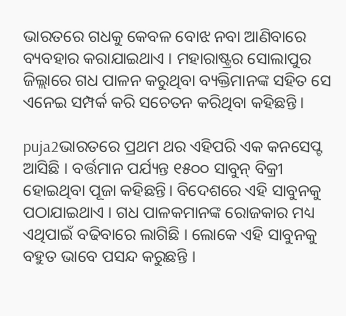ଭାରତରେ ଗଧକୁ କେବଳ ବୋଝ ନବା ଆଣିବାରେ ବ୍ୟବହାର କରାଯାଇଥାଏ । ମହାରାଷ୍ଟ୍ରର ସୋଲାପୁର ଜିଲ୍ଲାରେ ଗଧ ପାଳନ କରୁଥିବା ବ୍ୟକ୍ତିମାନଙ୍କ ସହିତ ସେ ଏନେଇ ସମ୍ପର୍କ କରି ସଚେତନ କରିଥିବା କହିଛନ୍ତି ।

puja2ଭାରତରେ ପ୍ରଥମ ଥର ଏହିପରି ଏକ କନସେପ୍ଟ ଆସିଛି । ବର୍ତ୍ତମାନ ପର୍ଯ୍ୟନ୍ତ ୧୫୦୦ ସାବୁନ୍ ବିକ୍ରୀ ହୋଇଥିବା ପୂଜା କହିଛନ୍ତି। ବିଦେଶରେ ଏହି ସାବୁନକୁ ପଠାଯାଇଥାଏ । ଗଧ ପାଳକମାନଙ୍କ ରୋଜକାର ମଧ୍ୟ ଏଥିପାଇଁ ବଢିବାରେ ଲାଗିଛି । ଲୋକେ ଏହି ସାବୁନକୁ ବହୁତ ଭାବେ ପସନ୍ଦ କରୁଛନ୍ତି ।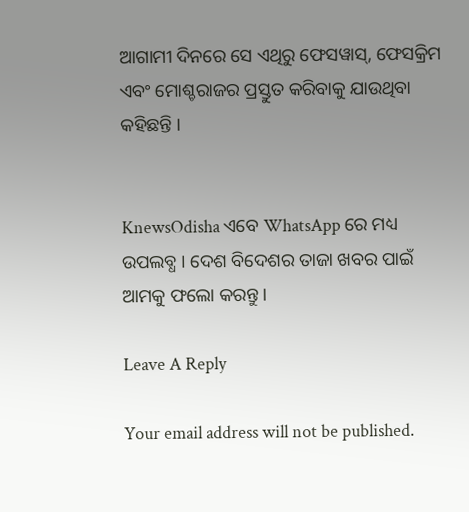ଆଗାମୀ ଦିନରେ ସେ ଏଥିରୁ ଫେସୱାସ୍, ଫେସକ୍ରିମ ଏବଂ ମୋଶ୍ଚରାଜର ପ୍ରସ୍ତୁତ କରିବାକୁ ଯାଉଥିବା କହିଛନ୍ତି ।


KnewsOdisha ଏବେ WhatsApp ରେ ମଧ୍ୟ ଉପଲବ୍ଧ । ଦେଶ ବିଦେଶର ତାଜା ଖବର ପାଇଁ ଆମକୁ ଫଲୋ କରନ୍ତୁ ।

Leave A Reply

Your email address will not be published.